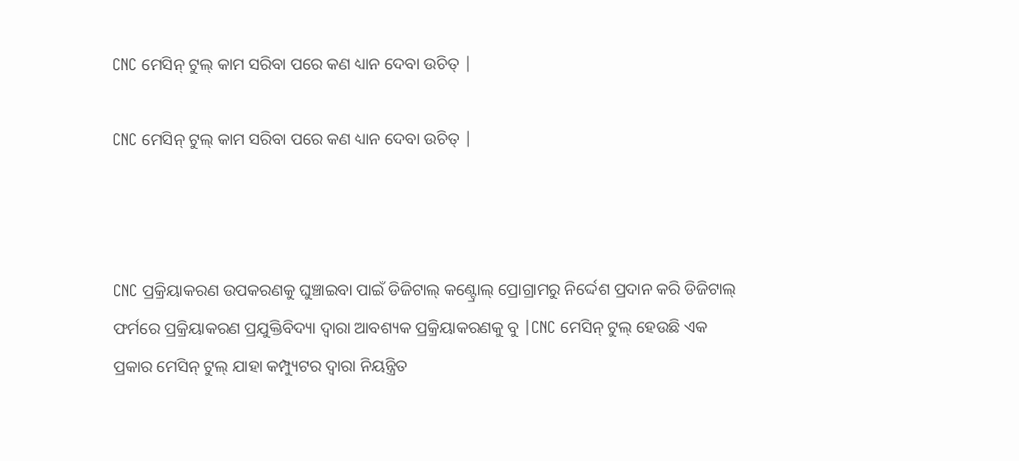CNC ମେସିନ୍ ଟୁଲ୍ କାମ ସରିବା ପରେ କଣ ଧ୍ୟାନ ଦେବା ଉଚିତ୍ |

CNC ମେସିନ୍ ଟୁଲ୍ କାମ ସରିବା ପରେ କଣ ଧ୍ୟାନ ଦେବା ଉଚିତ୍ |



CNC ପ୍ରକ୍ରିୟାକରଣ ଉପକରଣକୁ ଘୁଞ୍ଚାଇବା ପାଇଁ ଡିଜିଟାଲ୍ କଣ୍ଟ୍ରୋଲ୍ ପ୍ରୋଗ୍ରାମରୁ ନିର୍ଦ୍ଦେଶ ପ୍ରଦାନ କରି ଡିଜିଟାଲ୍ ଫର୍ମରେ ପ୍ରକ୍ରିୟାକରଣ ପ୍ରଯୁକ୍ତିବିଦ୍ୟା ଦ୍ୱାରା ଆବଶ୍ୟକ ପ୍ରକ୍ରିୟାକରଣକୁ ବୁ |CNC ମେସିନ୍ ଟୁଲ୍ ହେଉଛି ଏକ ପ୍ରକାର ମେସିନ୍ ଟୁଲ୍ ଯାହା କମ୍ପ୍ୟୁଟର ଦ୍ୱାରା ନିୟନ୍ତ୍ରିତ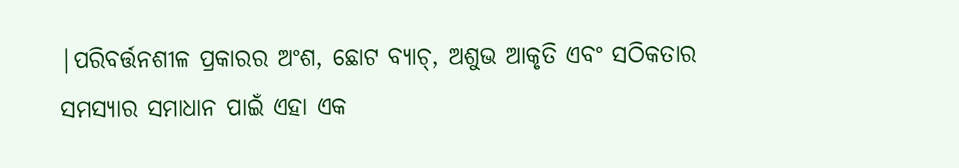|ପରିବର୍ତ୍ତନଶୀଳ ପ୍ରକାରର ଅଂଶ, ଛୋଟ ବ୍ୟାଚ୍, ଅଶୁଭ ଆକୃତି ଏବଂ ସଠିକତାର ସମସ୍ୟାର ସମାଧାନ ପାଇଁ ଏହା ଏକ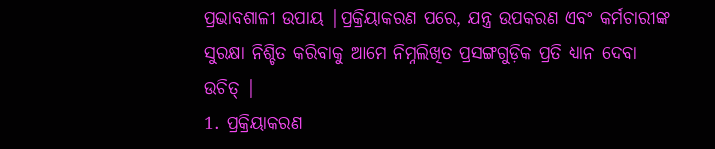ପ୍ରଭାବଶାଳୀ ଉପାୟ |ପ୍ରକ୍ରିୟାକରଣ ପରେ, ଯନ୍ତ୍ର ଉପକରଣ ଏବଂ କର୍ମଚାରୀଙ୍କ ସୁରକ୍ଷା ନିଶ୍ଚିତ କରିବାକୁ ଆମେ ନିମ୍ନଲିଖିତ ପ୍ରସଙ୍ଗଗୁଡ଼ିକ ପ୍ରତି ଧ୍ୟାନ ଦେବା ଉଚିତ୍ |
1. ପ୍ରକ୍ରିୟାକରଣ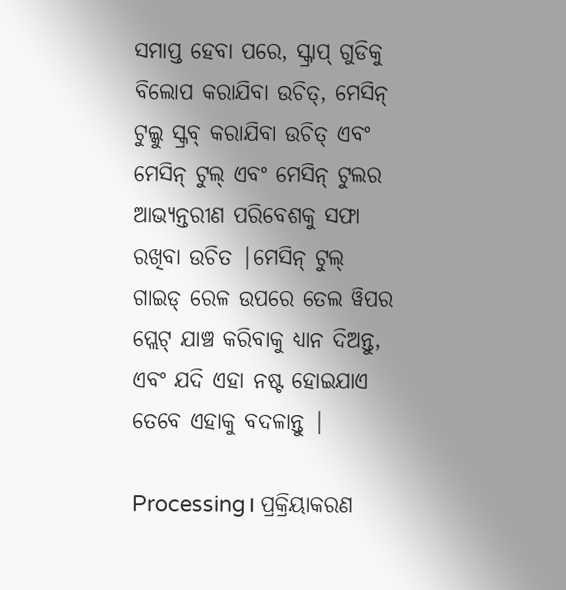ସମାପ୍ତ ହେବା ପରେ, ସ୍କ୍ରାପ୍ ଗୁଡିକୁ ବିଲୋପ କରାଯିବା ଉଚିତ୍, ମେସିନ୍ ଟୁଲ୍କୁ ସ୍କ୍ରବ୍ କରାଯିବା ଉଚିତ୍ ଏବଂ ମେସିନ୍ ଟୁଲ୍ ଏବଂ ମେସିନ୍ ଟୁଲର ଆଭ୍ୟନ୍ତରୀଣ ପରିବେଶକୁ ସଫା ରଖିବା ଉଚିତ |ମେସିନ୍ ଟୁଲ୍ ଗାଇଡ୍ ରେଳ ଉପରେ ତେଲ ୱିପର ପ୍ଲେଟ୍ ଯାଞ୍ଚ କରିବାକୁ ଧ୍ୟାନ ଦିଅନ୍ତୁ, ଏବଂ ଯଦି ଏହା ନଷ୍ଟ ହୋଇଯାଏ ତେବେ ଏହାକୁ ବଦଳାନ୍ତୁ |

Processing। ପ୍ରକ୍ରିୟାକରଣ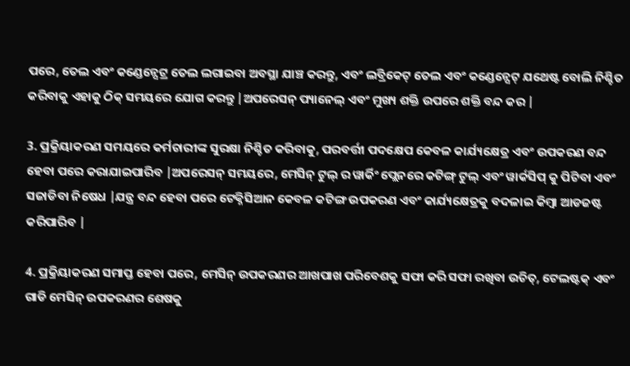ପରେ, ତେଲ ଏବଂ କଣ୍ଡେନ୍ସେଟ୍ର ତେଲ ଲଗାଇବା ଅବସ୍ଥା ଯାଞ୍ଚ କରନ୍ତୁ, ଏବଂ ଲବ୍ରିକେଟ୍ ତେଲ ଏବଂ କଣ୍ଡେନ୍ସେଟ୍ ଯଥେଷ୍ଟ ବୋଲି ନିଶ୍ଚିତ କରିବାକୁ ଏହାକୁ ଠିକ୍ ସମୟରେ ଯୋଗ କରନ୍ତୁ |ଅପରେସନ୍ ପ୍ୟାନେଲ୍ ଏବଂ ମୁଖ୍ୟ ଶକ୍ତି ଉପରେ ଶକ୍ତି ବନ୍ଦ କର |

3. ପ୍ରକ୍ରିୟାକରଣ ସମୟରେ କର୍ମଚାରୀଙ୍କ ସୁରକ୍ଷା ନିଶ୍ଚିତ କରିବାକୁ, ପରବର୍ତ୍ତୀ ପଦକ୍ଷେପ କେବଳ କାର୍ଯ୍ୟକ୍ଷେତ୍ର ଏବଂ ଉପକରଣ ବନ୍ଦ ହେବା ପରେ କରାଯାଇପାରିବ |ଅପରେସନ୍ ସମୟରେ, ମେସିନ୍ ଟୁଲ୍ ର ୱାର୍କିଂ ପ୍ଲେନରେ କଟିଙ୍ଗ୍ ଟୁଲ୍ ଏବଂ ୱାର୍କସିପ୍ କୁ ପିଟିବା ଏବଂ ସଜାଡିବା ନିଷେଧ |ଯନ୍ତ୍ର ବନ୍ଦ ହେବା ପରେ ଟେକ୍ନିସିଆନ କେବଳ କଟିଙ୍ଗ ଉପକରଣ ଏବଂ କାର୍ଯ୍ୟକ୍ଷେତ୍ରକୁ ବଦଳାଇ କିମ୍ବା ଆଡଜଷ୍ଟ କରିପାରିବ |

4. ପ୍ରକ୍ରିୟାକରଣ ସମାପ୍ତ ହେବା ପରେ, ମେସିନ୍ ଉପକରଣର ଆଖପାଖ ପରିବେଶକୁ ସଫା କରି ସଫା ରଖିବା ଉଚିତ୍, ଟେଲଷ୍ଟକ୍ ଏବଂ ଗାଡି ମେସିନ୍ ଉପକରଣର ଶେଷକୁ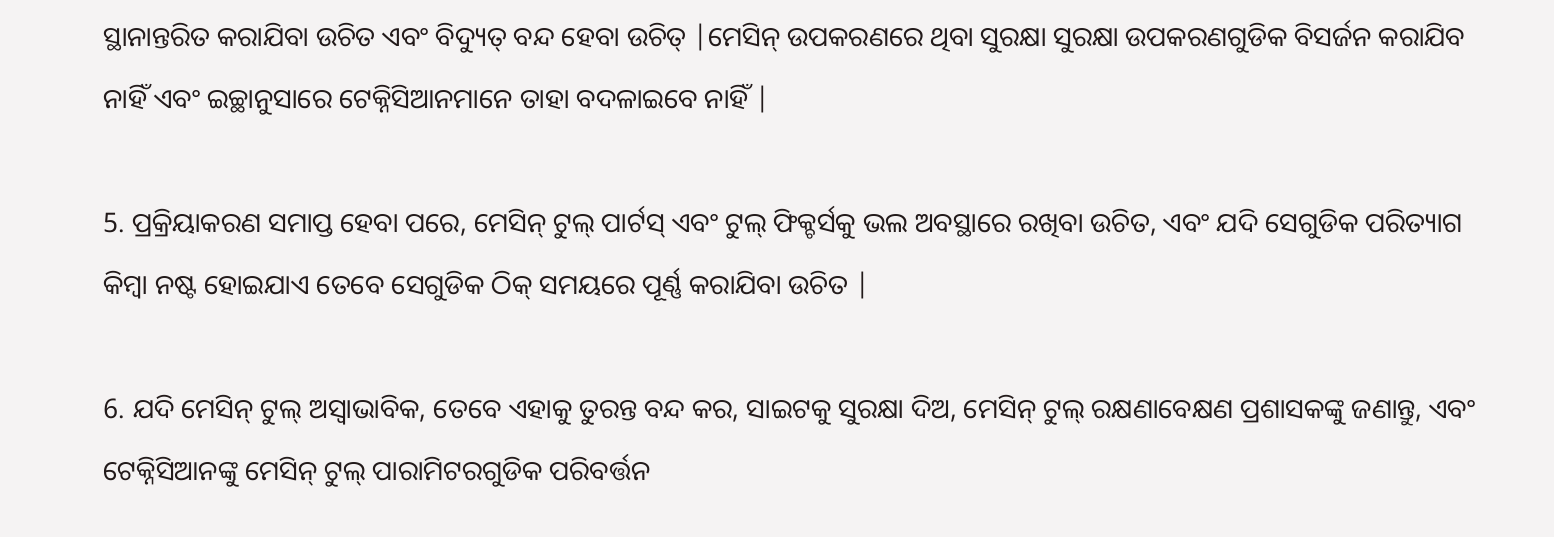ସ୍ଥାନାନ୍ତରିତ କରାଯିବା ଉଚିତ ଏବଂ ବିଦ୍ୟୁତ୍ ବନ୍ଦ ହେବା ଉଚିତ୍ |ମେସିନ୍ ଉପକରଣରେ ଥିବା ସୁରକ୍ଷା ସୁରକ୍ଷା ଉପକରଣଗୁଡିକ ବିସର୍ଜନ କରାଯିବ ନାହିଁ ଏବଂ ଇଚ୍ଛାନୁସାରେ ଟେକ୍ନିସିଆନମାନେ ତାହା ବଦଳାଇବେ ନାହିଁ |

5. ପ୍ରକ୍ରିୟାକରଣ ସମାପ୍ତ ହେବା ପରେ, ମେସିନ୍ ଟୁଲ୍ ପାର୍ଟସ୍ ଏବଂ ଟୁଲ୍ ଫିକ୍ଚର୍ସକୁ ଭଲ ଅବସ୍ଥାରେ ରଖିବା ଉଚିତ, ଏବଂ ଯଦି ସେଗୁଡିକ ପରିତ୍ୟାଗ କିମ୍ବା ନଷ୍ଟ ହୋଇଯାଏ ତେବେ ସେଗୁଡିକ ଠିକ୍ ସମୟରେ ପୂର୍ଣ୍ଣ କରାଯିବା ଉଚିତ |

6. ଯଦି ମେସିନ୍ ଟୁଲ୍ ଅସ୍ୱାଭାବିକ, ତେବେ ଏହାକୁ ତୁରନ୍ତ ବନ୍ଦ କର, ସାଇଟକୁ ସୁରକ୍ଷା ଦିଅ, ମେସିନ୍ ଟୁଲ୍ ରକ୍ଷଣାବେକ୍ଷଣ ପ୍ରଶାସକଙ୍କୁ ଜଣାନ୍ତୁ, ଏବଂ ଟେକ୍ନିସିଆନଙ୍କୁ ମେସିନ୍ ଟୁଲ୍ ପାରାମିଟରଗୁଡିକ ପରିବର୍ତ୍ତନ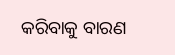କରିବାକୁ ବାରଣ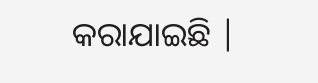କରାଯାଇଛି |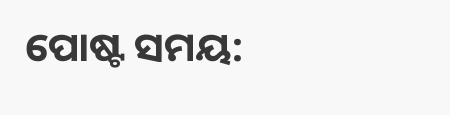ପୋଷ୍ଟ ସମୟ: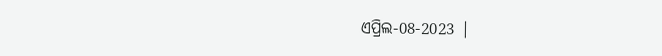ଏପ୍ରିଲ-08-2023 |